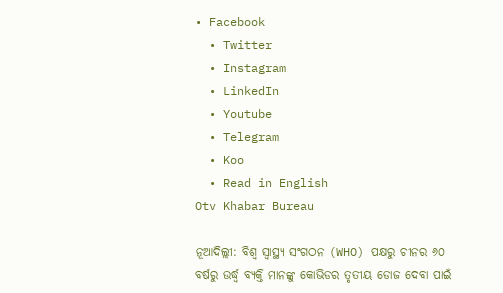• Facebook
  • Twitter
  • Instagram
  • LinkedIn
  • Youtube
  • Telegram
  • Koo
  • Read in English
Otv Khabar Bureau

ନୂଆଦିଲ୍ଲୀ: ବିଶ୍ୱ ସ୍ୱାସ୍ଥ୍ୟ ସଂଗଠନ (WHO) ପକ୍ଷରୁ ଚୀନର ୬୦ ବର୍ଷରୁ ଉର୍ଦ୍ଧ୍ୱ ବ୍ୟକ୍ତି ମାନଙ୍କୁ କୋଭିଡର ତୃତୀୟ ଡୋଜ ଦେବା ପାଇଁ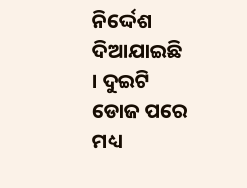ନିର୍ଦ୍ଦେଶ ଦିଆଯାଇଛି । ଦୁଇଟି ଡୋଜ ପରେ ମଧ୍ୟ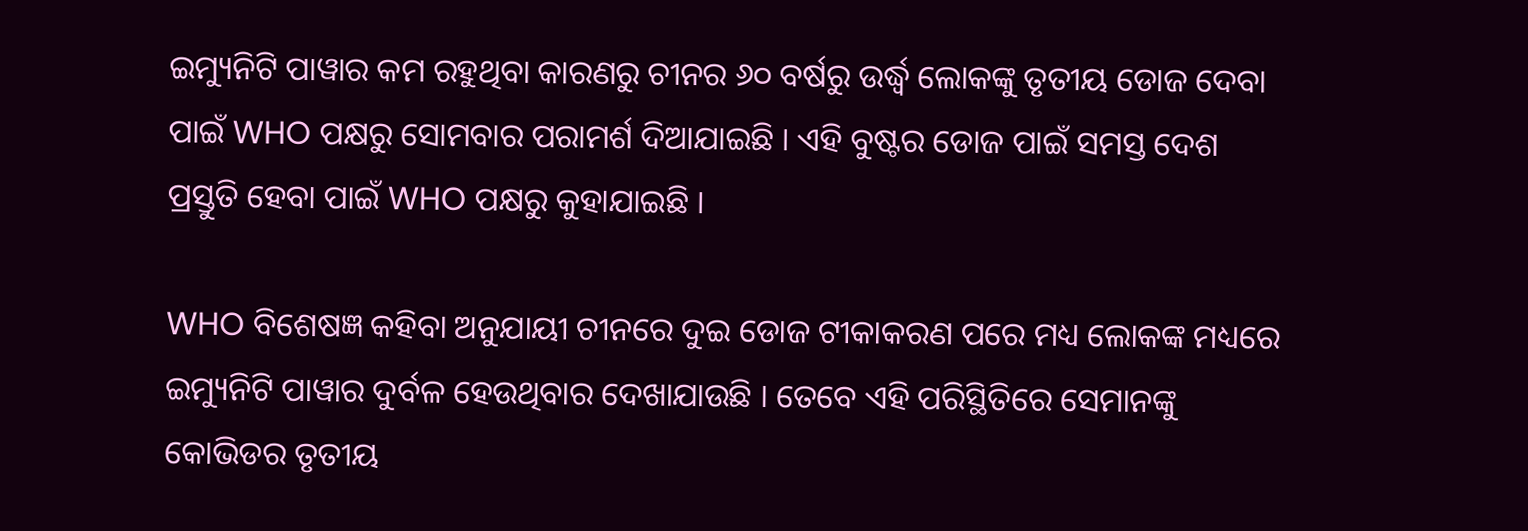ଇମ୍ୟୁନିଟି ପାୱାର କମ ରହୁଥିବା କାରଣରୁ ଚୀନର ୬୦ ବର୍ଷରୁ ଉର୍ଦ୍ଧ୍ୱ ଲୋକଙ୍କୁ ତୃତୀୟ ଡୋଜ ଦେବା ପାଇଁ WHO ପକ୍ଷରୁ ସୋମବାର ପରାମର୍ଶ ଦିଆଯାଇଛି । ଏହି ବୁଷ୍ଟର ଡୋଜ ପାଇଁ ସମସ୍ତ ଦେଶ ପ୍ରସ୍ତୁତି ହେବା ପାଇଁ WHO ପକ୍ଷରୁ କୁହାଯାଇଛି ।

WHO ବିଶେଷଜ୍ଞ କହିବା ଅନୁଯାୟୀ ଚୀନରେ ଦୁଇ ଡୋଜ ଟୀକାକରଣ ପରେ ମଧ୍ୟ ଲୋକଙ୍କ ମଧ୍ୟରେ ଇମ୍ୟୁନିଟି ପାୱାର ଦୁର୍ବଳ ହେଉଥିବାର ଦେଖାଯାଉଛି । ତେବେ ଏହି ପରିସ୍ଥିତିରେ ସେମାନଙ୍କୁ କୋଭିଡର ତୃତୀୟ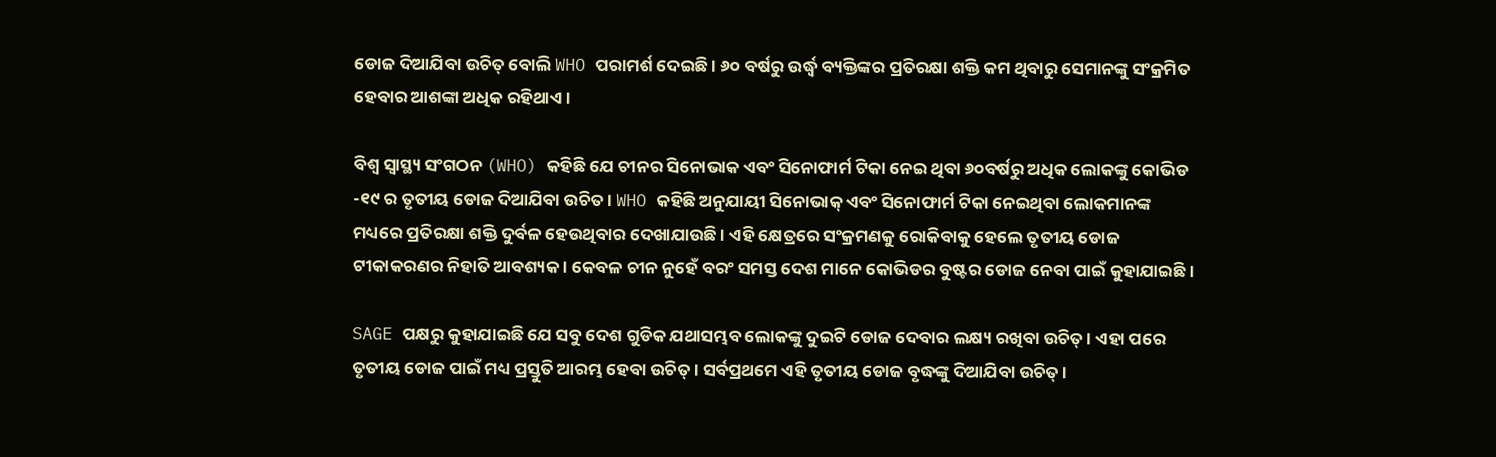ଡୋଜ ଦିଆଯିବା ଉଚିତ୍ ବୋଲି WHO ପରାମର୍ଶ ଦେଇଛି । ୬୦ ବର୍ଷରୁ ଉର୍ଦ୍ଧ୍ୱ ବ୍ୟକ୍ତିଙ୍କର ପ୍ରତିରକ୍ଷା ଶକ୍ତି କମ ଥିବାରୁ ସେମାନଙ୍କୁ ସଂକ୍ରମିତ ହେବାର ଆଶଙ୍କା ଅଧିକ ରହିଥାଏ ।

ବିଶ୍ୱ ସ୍ୱାସ୍ଥ୍ୟ ସଂଗଠନ (WHO) କହିଛି ଯେ ଚୀନର ସିନୋଭାକ ଏବଂ ସିନୋଫାର୍ମ ଟିକା ନେଇ ଥିବା ୬୦ବର୍ଷରୁ ଅଧିକ ଲୋକଙ୍କୁ କୋଭିଡ -୧୯ ର ତୃତୀୟ ଡୋଜ ଦିଆଯିବା ଉଚିତ। WHO କହିଛି ଅନୁଯାୟୀ ସିନୋଭାକ୍ ଏବଂ ସିନୋଫାର୍ମ ଟିକା ନେଇଥିବା ଲୋକମାନଙ୍କ ମଧ୍ୟରେ ପ୍ରତିରକ୍ଷା ଶକ୍ତି ଦୁର୍ବଳ ହେଉଥିବାର ଦେଖାଯାଉଛି । ଏହି କ୍ଷେତ୍ରରେ ସଂକ୍ରମଣକୁ ରୋକିବାକୁ ହେଲେ ତୃତୀୟ ଡୋଜ ଟୀକାକରଣର ନିହାତି ଆବଶ୍ୟକ । କେବଳ ଚୀନ ନୁହେଁ ବରଂ ସମସ୍ତ ଦେଶ ମାନେ କୋଭିଡର ବୁଷ୍ଟର ଡୋଜ ନେବା ପାଇଁ କୁହାଯାଇଛି ।

SAGE ପକ୍ଷରୁ କୁହାଯାଇଛି ଯେ ସବୁ ଦେଶ ଗୁଡିକ ଯଥାସମ୍ଭବ ଲୋକଙ୍କୁ ଦୁଇଟି ଡୋଜ ଦେବାର ଲକ୍ଷ୍ୟ ରଖିବା ଉଚିତ୍ । ଏହା ପରେ ତୃତୀୟ ଡୋଜ ପାଇଁ ମଧ୍ୟ ପ୍ରସ୍ତୁତି ଆରମ୍ଭ ହେବା ଉଚିତ୍ । ସର୍ବପ୍ରଥମେ ଏହି ତୃତୀୟ ଡୋଜ ବୃଦ୍ଧଙ୍କୁ ଦିଆଯିବା ଉଚିତ୍ ।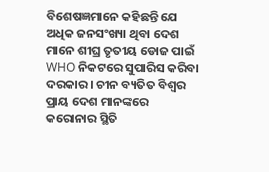ବିଶେଷଜ୍ଞମାନେ କହିଛନ୍ତି ଯେ ଅଧିକ ଜନସଂଖ୍ୟା ଥିବା ଦେଶ ମାନେ ଶୀଘ୍ର ତୃତୀୟ ଡୋଜ ପାଇଁ WHO ନିକଟରେ ସୁପାରିସ କରିବା ଦରକାର । ଚୀନ ବ୍ୟତିତ ବିଶ୍ୱର ପ୍ରାୟ ଦେଶ ମାନଙ୍କରେ କରୋନାର ସ୍ଥିତି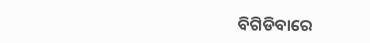ବିଗିଡିବାରେ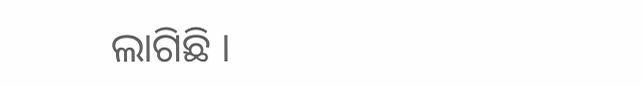ଲାଗିଛି ।